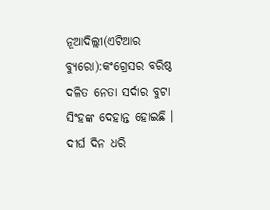ନୂଆଦିଲ୍ଲୀ(ଏଟିଆର ବ୍ୟୁରୋ):କଂଗ୍ରେସର ବରିଷ୍ଠ ଦଳିତ ନେତା ସର୍ଦାର ବୁଟା ସିଂହଙ୍କ ଦେହାନ୍ତ ହୋଇଛି । ଦୀର୍ଘ ଦିନ ଧରି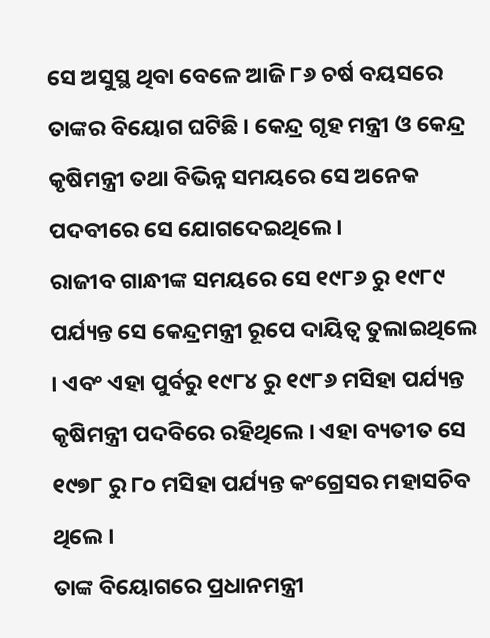ସେ ଅସୁସ୍ଥ ଥିବା ବେଳେ ଆଜି ୮୬ ଚର୍ଷ ବୟସରେ ତାଙ୍କର ବିୟୋଗ ଘଟିଛି । କେନ୍ଦ୍ର ଗୃହ ମନ୍ତ୍ରୀ ଓ କେନ୍ଦ୍ର କୃଷିମନ୍ତ୍ରୀ ତଥା ବିଭିନ୍ନ ସମୟରେ ସେ ଅନେକ ପଦବୀରେ ସେ ଯୋଗଦେଇଥିଲେ ।
ରାଜୀବ ଗାନ୍ଧୀଙ୍କ ସମୟରେ ସେ ୧୯୮୬ ରୁ ୧୯୮୯ ପର୍ଯ୍ୟନ୍ତ ସେ କେନ୍ଦ୍ରମନ୍ତ୍ରୀ ରୂପେ ଦାୟିତ୍ୱ ତୁଲାଇଥିଲେ । ଏବଂ ଏହା ପୁର୍ବରୁ ୧୯୮୪ ରୁ ୧୯୮୬ ମସିହା ପର୍ଯ୍ୟନ୍ତ କୃଷିମନ୍ତ୍ରୀ ପଦବିରେ ରହିଥିଲେ । ଏହା ବ୍ୟତୀତ ସେ ୧୯୭୮ ରୁ ୮୦ ମସିହା ପର୍ଯ୍ୟନ୍ତ କଂଗ୍ରେସର ମହାସଚିବ ଥିଲେ ।
ତାଙ୍କ ବିୟୋଗରେ ପ୍ରଧାନମନ୍ତ୍ରୀ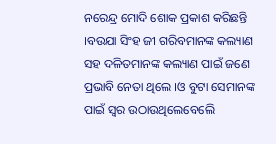ନରେନ୍ଦ୍ର ମୋଦି ଶୋକ ପ୍ରକାଶ କରିଛନ୍ତି ।ବଉଯା ସିଂହ ଜୀ ଗରିବମାନଙ୍କ କଲ୍ୟାଣ ସହ ଦଳିତମାନଙ୍କ କଲ୍ୟାଣ ପାଇଁ ଜଣେ ପ୍ରଭାବି ନେତା ଥିଲେ ।ଓ ବୁଟା ସେମାନଙ୍କ ପାଇଁ ସ୍ୱର ଉଠାଉଥିଲେବେଲେି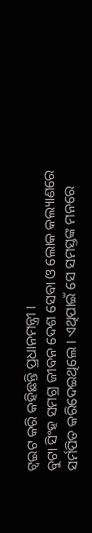ଟ୍ୱଇଟ କରି କହିଛନ୍ତି ପ୍ରଧାନମନ୍ତ୍ରୀ ।
ବୁଟା ସିଂହ ସମଗ୍ର ଜୀବନ ଦେଶ ସେବା ଓ ଲୋକ କଲ୍ୟାଣରେ ସର୍ମପିତ କରିଦେଇଥିଲେ । ଏଥିପାଇଁ ସେ ସମସ୍ତଙ୍କ ମନରେ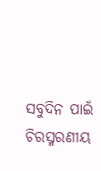ସବୁଦିନ ପାଇଁ ଚିରସ୍ମରଣୀୟ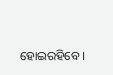ହୋଇରହିବେ ।